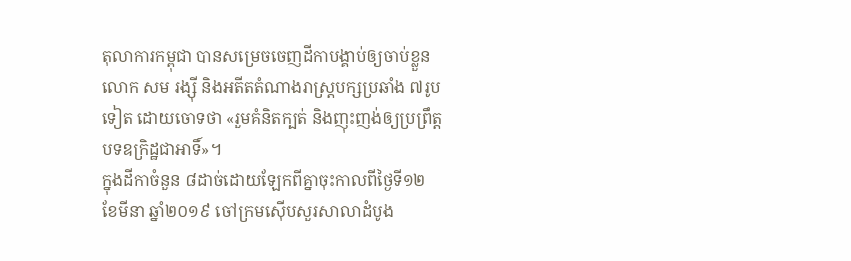តុលាការកម្ពុជា បានសម្រេចចេញដីកាបង្គាប់ឲ្យចាប់ខ្លួនលោក សម រង្ស៊ី និងអតីតតំណាងរាស្ត្របក្សប្រឆាំង ៧រូបទៀត ដោយចោទថា «រួមគំនិតក្បត់ និងញុះញង់ឲ្យប្រព្រឹត្តបទឧក្រិដ្ឋជាអាទិ៍»។
ក្នុងដីកាចំនួន ៨ដាច់ដោយឡែកពីគ្នាចុះកាលពីថ្ងៃទី១២ ខែមីនា ឆ្នាំ២០១៩ ចៅក្រមស៊ើបសួរសាលាដំបូង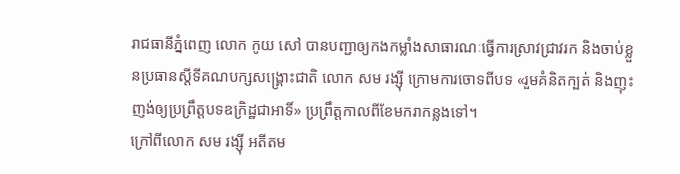រាជធានីភ្នំពេញ លោក កូយ សៅ បានបញ្ជាឲ្យកងកម្លាំងសាធារណៈធ្វើការស្រាវជា្រវរក និងចាប់ខ្លួនប្រធានស្ដីទីគណបក្សសង្គ្រោះជាតិ លោក សម រង្ស៊ី ក្រោមការចោទពីបទ «រួមគំនិតក្បត់ និងញុះញង់ឲ្យប្រព្រឹត្តបទឧក្រិដ្ឋជាអាទិ៍» ប្រព្រឹត្តកាលពីខែមករាកន្លងទៅ។
ក្រៅពីលោក សម រង្ស៊ី អតីតម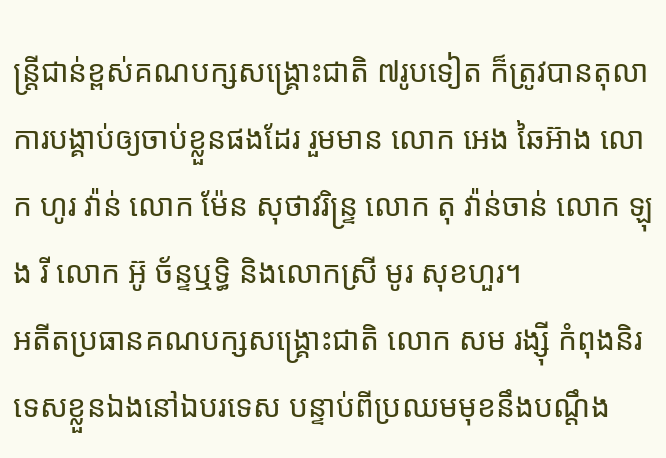ន្ដ្រីជាន់ខ្ពស់គណបក្សសង្គ្រោះជាតិ ៧រូបទៀត ក៏ត្រូវបានតុលាការបង្គាប់ឲ្យចាប់ខ្លួនផងដែរ រួមមាន លោក អេង ឆៃអ៊ាង លោក ហូរ វ៉ាន់ លោក ម៉ែន សុថាវរិន្ទ្រ លោក តុ វ៉ាន់ចាន់ លោក ឡុង រី លោក អ៊ូ ច័ន្ទឬទ្ធិ និងលោកស្រី មូរ សុខហួរ។
អតីតប្រធានគណបក្សសង្គ្រោះជាតិ លោក សម រង្ស៊ី កំពុងនិរទេសខ្លួនឯងនៅឯបរទេស បន្ទាប់ពីប្រឈមមុខនឹងបណ្ដឹង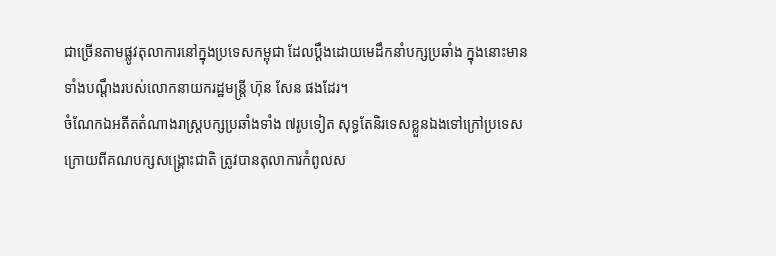ជាច្រើនតាមផ្លូវតុលាការនៅក្នុងប្រទេសកម្ពុជា ដែលប្ដឹងដោយមេដឹកនាំបក្សប្រឆាំង ក្នុងនោះមានទាំងបណ្ដឹងរបស់លោកនាយករដ្ឋមន្ត្រី ហ៊ុន សែន ផងដែរ។
ចំណែកឯអតីតតំណាងរាស្ត្របក្សប្រឆាំងទាំង ៧រូបទៀត សុទ្ធតែនិរទេសខ្លួនឯងទៅក្រៅប្រទេស ក្រោយពីគណបក្សសង្គ្រោះជាតិ ត្រូវបានតុលាការកំពូលស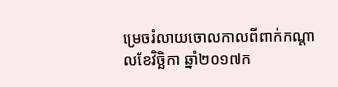ម្រេចរំលាយចោលកាលពីពាក់កណ្ដាលខែវិច្ឆិកា ឆ្នាំ២០១៧ក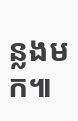ន្លងមក៕